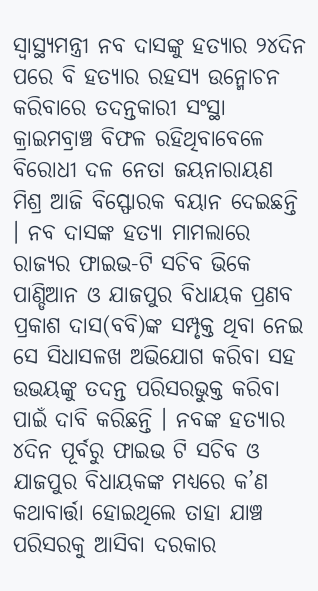ସ୍ୱାସ୍ଥ୍ୟମନ୍ତ୍ରୀ ନବ ଦାସଙ୍କୁ ହତ୍ୟାର ୨୪ଦିନ ପରେ ବି ହତ୍ୟାର ରହସ୍ୟ ଉନ୍ମୋଚନ କରିବାରେ ତଦନ୍ତକାରୀ ସଂସ୍ଥା କ୍ରାଇମବ୍ରାଞ୍ଚ ବିଫଳ ରହିଥିବାବେଳେ ବିରୋଧୀ ଦଳ ନେତା ଜୟନାରାୟଣ ମିଶ୍ର ଆଜି ବିସ୍ଫୋରକ ବୟାନ ଦେଇଛନ୍ତି । ନବ ଦାସଙ୍କ ହତ୍ୟା ମାମଲାରେ ରାଜ୍ୟର ଫାଇଭ-ଟି ସଚିବ ଭିକେ ପାଣ୍ଡିଆନ ଓ ଯାଜପୁର ବିଧାୟକ ପ୍ରଣବ ପ୍ରକାଶ ଦାସ(ବବି)ଙ୍କ ସମ୍ପୃକ୍ତ ଥିବା ନେଇ ସେ ସିଧାସଳଖ ଅଭିଯୋଗ କରିବା ସହ ଉଭୟଙ୍କୁ ତଦନ୍ତ ପରିସରଭୁକ୍ତ କରିବା ପାଇଁ ଦାବି କରିଛନ୍ତି । ନବଙ୍କ ହତ୍ୟାର ୪ଦିନ ପୂର୍ବରୁ ଫାଇଭ ଟି ସଚିବ ଓ ଯାଜପୁର ବିଧାୟକଙ୍କ ମଧ୍ୟରେ କ’ଣ କଥାବାର୍ତ୍ତା ହୋଇଥିଲେ ତାହା ଯାଞ୍ଚ ପରିସରକୁ ଆସିବା ଦରକାର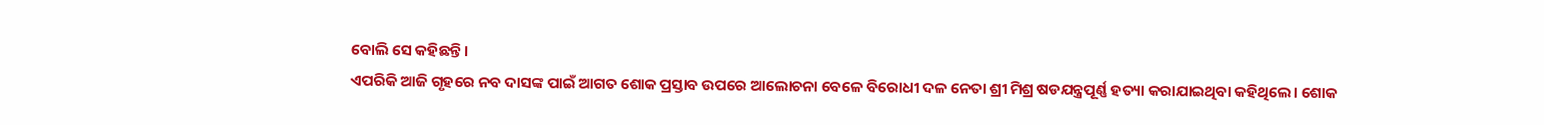ବୋଲି ସେ କହିଛନ୍ତି ।
ଏପରିକି ଆଜି ଗୃହରେ ନବ ଦାସଙ୍କ ପାଇଁ ଆଗତ ଶୋକ ପ୍ରସ୍ତାବ ଉପରେ ଆଲୋଚନା ବେଳେ ବିରୋଧୀ ଦଳ ନେତା ଶ୍ରୀ ମିଶ୍ର ଷଡଯନ୍ତ୍ରପୂର୍ଣ୍ଣ ହତ୍ୟା କରାଯାଇଥିବା କହିଥିଲେ। ଶୋକ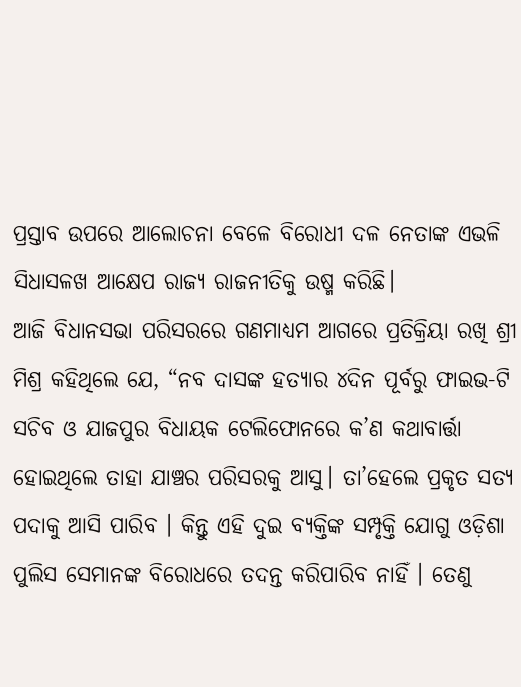ପ୍ରସ୍ତାବ ଉପରେ ଆଲୋଚନା ବେଳେ ବିରୋଧୀ ଦଳ ନେତାଙ୍କ ଏଭଳି ସିଧାସଳଖ ଆକ୍ଷେପ ରାଜ୍ୟ ରାଜନୀତିକୁ ଉଷ୍ମ କରିଛି।
ଆଜି ବିଧାନସଭା ପରିସରରେ ଗଣମାଧ୍ୟମ ଆଗରେ ପ୍ରତିକ୍ରିୟା ରଖି ଶ୍ରୀ ମିଶ୍ର କହିଥିଲେ ଯେ, “ନବ ଦାସଙ୍କ ହତ୍ୟାର ୪ଦିନ ପୂର୍ବରୁ ଫାଇଭ-ଟି ସଚିବ ଓ ଯାଜପୁର ବିଧାୟକ ଟେଲିଫୋନରେ କ’ଣ କଥାବାର୍ତ୍ତା ହୋଇଥିଲେ ତାହା ଯାଞ୍ଚର ପରିସରକୁ ଆସୁ। ତା’ହେଲେ ପ୍ରକୃତ ସତ୍ୟ ପଦାକୁ ଆସି ପାରିବ । କିନ୍ତୁ ଏହି ଦୁଇ ବ୍ୟକ୍ତିଙ୍କ ସମ୍ପୃକ୍ତି ଯୋଗୁ ଓଡ଼ିଶା ପୁଲିସ ସେମାନଙ୍କ ବିରୋଧରେ ତଦନ୍ତ କରିପାରିବ ନାହିଁ । ତେଣୁ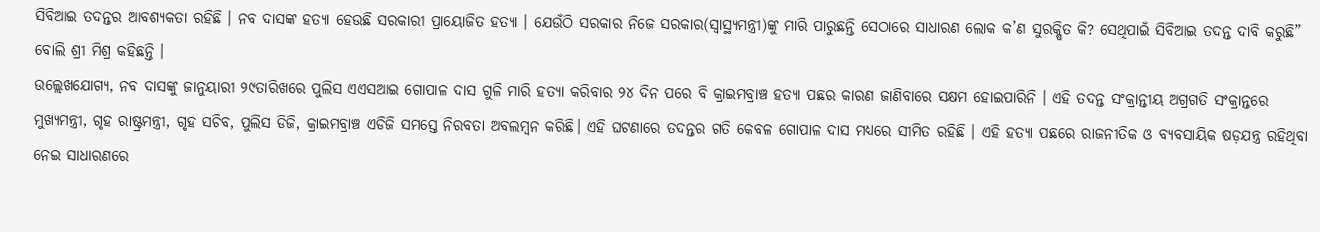ସିବିଆଇ ତଦନ୍ତର ଆବଶ୍ୟକତା ରହିଛି । ନବ ଦାସଙ୍କ ହତ୍ୟା ହେଉଛି ସରକାରୀ ପ୍ରାୟୋଜିତ ହତ୍ୟା । ଯେଉଁଠି ସରକାର ନିଜେ ସରକାର(ସ୍ୱାସ୍ଥ୍ୟମନ୍ତ୍ରୀ)ଙ୍କୁ ମାରି ପାରୁଛନ୍ତି ସେଠାରେ ସାଧାରଣ ଲୋକ କ’ଣ ସୁରକ୍ଷିତ କି? ସେଥିପାଇଁ ସିବିଆଇ ତଦନ୍ତ ଦାବି କରୁଛି” ବୋଲି ଶ୍ରୀ ମିଶ୍ର କହିଛନ୍ତି ।
ଉଲ୍ଲେଖଯୋଗ୍ୟ, ନବ ଦାସଙ୍କୁ ଜାନୁୟାରୀ ୨୯ତାରିଖରେ ପୁଲିସ ଏଏସଆଇ ଗୋପାଳ ଦାସ ଗୁଳି ମାରି ହତ୍ୟା କରିବାର ୨୪ ଦିନ ପରେ ବି କ୍ରାଇମବ୍ରାଞ୍ଚ ହତ୍ୟା ପଛର କାରଣ ଜାଣିବାରେ ସକ୍ଷମ ହୋଇପାରିନି । ଏହି ତଦନ୍ତ ସଂକ୍ରାନ୍ତୀୟ ଅଗ୍ରଗତି ସଂକ୍ରାନ୍ତରେ ମୁଖ୍ୟମନ୍ତ୍ରୀ, ଗୃହ ରାଷ୍ଟ୍ରମନ୍ତ୍ରୀ, ଗୃହ ସଚିବ, ପୁଲିସ ଡିଜି, କ୍ରାଇମବ୍ରାଞ୍ଚ ଏଡିଜି ସମସ୍ତେ ନିରବତା ଅବଲମ୍ବନ କରିଛି। ଏହି ଘଟଣାରେ ତଦନ୍ତର ଗତି କେବଳ ଗୋପାଳ ଦାସ ମଧ୍ୟରେ ସୀମିତ ରହିଛି । ଏହି ହତ୍ୟା ପଛରେ ରାଜନୀତିକ ଓ ବ୍ୟବସାୟିକ ଷଡ଼ଯନ୍ତ୍ର ରହିଥିବା ନେଇ ସାଧାରଣରେ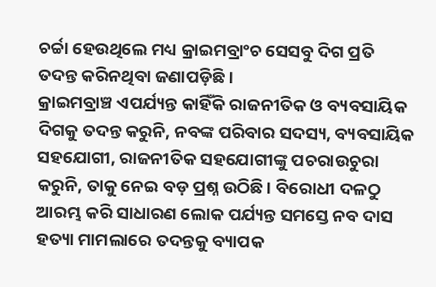ଚର୍ଚ୍ଚା ହେଉଥିଲେ ମଧ୍ୟ କ୍ରାଇମବ୍ରାଂଚ ସେସବୁ ଦିଗ ପ୍ରତି ତଦନ୍ତ କରିନଥିବା ଜଣାପଡ଼ିଛି ।
କ୍ରାଇମବ୍ରାଞ୍ଚ ଏପର୍ଯ୍ୟନ୍ତ କାହିଁକି ରାଜନୀତିକ ଓ ବ୍ୟବସାୟିକ ଦିଗକୁ ତଦନ୍ତ କରୁନି, ନବଙ୍କ ପରିବାର ସଦସ୍ୟ, ବ୍ୟବସାୟିକ ସହଯୋଗୀ, ରାଜନୀତିକ ସହଯୋଗୀଙ୍କୁ ପଚରାଉଚୁରା କରୁନି, ତାକୁ ନେଇ ବଡ଼ ପ୍ରଶ୍ନ ଉଠିଛି । ବିରୋଧୀ ଦଳଠୁ ଆରମ୍ଭ କରି ସାଧାରଣ ଲୋକ ପର୍ଯ୍ୟନ୍ତ ସମସ୍ତେ ନବ ଦାସ ହତ୍ୟା ମାମଲାରେ ତଦନ୍ତକୁ ବ୍ୟାପକ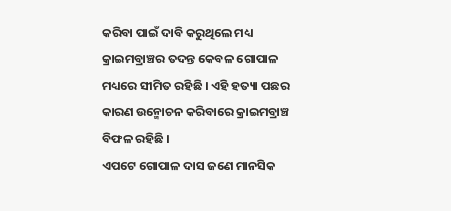କରିବା ପାଇଁ ଦାବି କରୁଥିଲେ ମଧ୍ୟ କ୍ରାଇମବ୍ରାଞ୍ଚର ତଦନ୍ତ କେବଳ ଗୋପାଳ ମଧ୍ୟରେ ସୀମିତ ରହିଛି । ଏହି ହତ୍ୟା ପଛର କାରଣ ଉନ୍ମୋଚନ କରିବାରେ କ୍ରାଇମବ୍ରାଞ୍ଚ ବିଫଳ ରହିଛି ।
ଏପଟେ ଗୋପାଳ ଦାସ ଜଣେ ମାନସିକ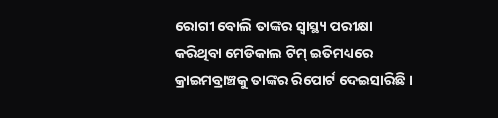ରୋଗୀ ବୋଲି ତାଙ୍କର ସ୍ୱାସ୍ଥ୍ୟ ପରୀକ୍ଷା କରିଥିବା ମେଡିକାଲ ଟିମ୍ ଇତିମଧ୍ୟରେ କ୍ରାଇମବ୍ରାଞ୍ଚକୁ ତାଙ୍କର ରିପୋର୍ଟ ଦେଇସାରିଛି ।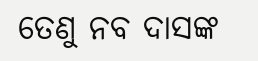ତେଣୁ ନବ ଦାସଙ୍କ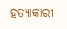ହତ୍ୟାକାରୀ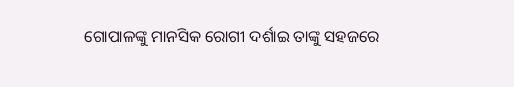ଗୋପାଳଙ୍କୁ ମାନସିକ ରୋଗୀ ଦର୍ଶାଇ ତାଙ୍କୁ ସହଜରେ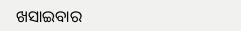ଖସାଇବାର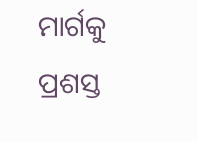ମାର୍ଗକୁ ପ୍ରଶସ୍ତ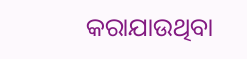କରାଯାଉଥିବା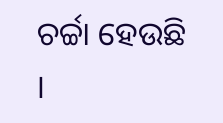ଚର୍ଚ୍ଚା ହେଉଛି ।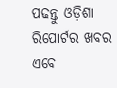ପଢନ୍ତୁ ଓଡ଼ିଶା ରିପୋର୍ଟର ଖବର ଏବେ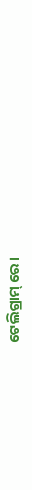ଟେଲିଗ୍ରାମ୍ ରେ।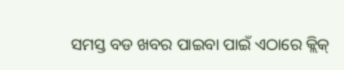ସମସ୍ତ ବଡ ଖବର ପାଇବା ପାଇଁ ଏଠାରେ କ୍ଲିକ୍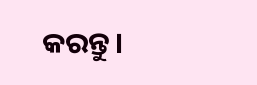କରନ୍ତୁ।